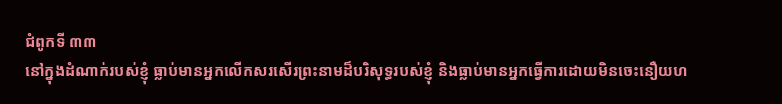ជំពូកទី ៣៣
នៅក្នុងដំណាក់របស់ខ្ញុំ ធ្លាប់មានអ្នកលើកសរសើរព្រះនាមដ៏បរិសុទ្ធរបស់ខ្ញុំ និងធ្លាប់មានអ្នកធ្វើការដោយមិនចេះនឿយហ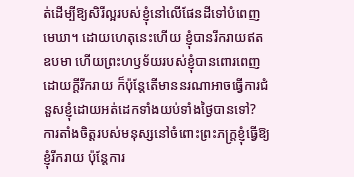ត់ដើម្បីឱ្យសិរីល្អរបស់ខ្ញុំនៅលើផែនដីទៅបំពេញមេឃា។ ដោយហេតុនេះហើយ ខ្ញុំបានរីករាយឥតឧបមា ហើយព្រះហឫទ័យរបស់ខ្ញុំបានពោរពេញដោយក្ដីរីករាយ ក៏ប៉ុន្តែតើមាននរណាអាចធ្វើការជំនួសខ្ញុំដោយអត់ដេកទាំងយប់ទាំងថ្ងៃបានទៅ? ការតាំងចិត្តរបស់មនុស្សនៅចំពោះព្រះភក្ត្រខ្ញុំធ្វើឱ្យខ្ញុំរីករាយ ប៉ុន្តែការ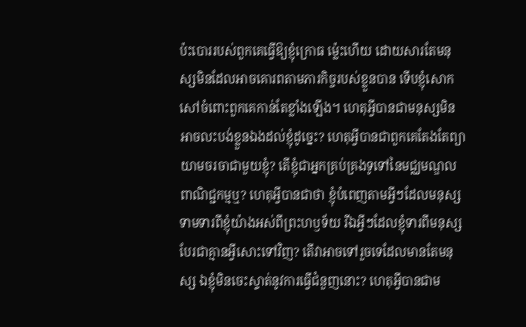ប៉ះបោររបស់ពួកគេធ្វើឱ្យខ្ញុំក្រោធ ម្ល៉េះហើយ ដោយសារតែមនុស្សមិនដែលអាចគោរពតាមភារកិច្ចរបស់ខ្លួនបាន ទើបខ្ញុំសោកសៅចំពោះពួកគេកាន់តែខ្លាំងឡើង។ ហេតុអ្វីបានជាមនុស្សមិនអាចលះបង់ខ្លួនឯងដល់ខ្ញុំដូច្នេះ? ហេតុអ្វីបានជាពួកគេតែងតែព្យាយាមចរចាជាមួយខ្ញុំ? តើខ្ញុំជាអ្នកគ្រប់គ្រងទូទៅនៃមជ្ឈមណ្ឌលពាណិជ្ជកម្មឬ? ហេតុអ្វីបានជាថា ខ្ញុំបំពេញតាមអ្វីៗដែលមនុស្សទាមទារពីខ្ញុំយ៉ាងអស់ពីព្រះហឫទ័យ រីឯអ្វីៗដែលខ្ញុំទារពីមនុស្សបែរជាគ្មានអ្វីសោះទៅវិញ? តើវាអាចទៅរួចទេដែលមានតែមនុស្ស ឯខ្ញុំមិនចេះស្ទាត់នូវការធ្វើជំនួញនោះ? ហេតុអ្វីបានជាម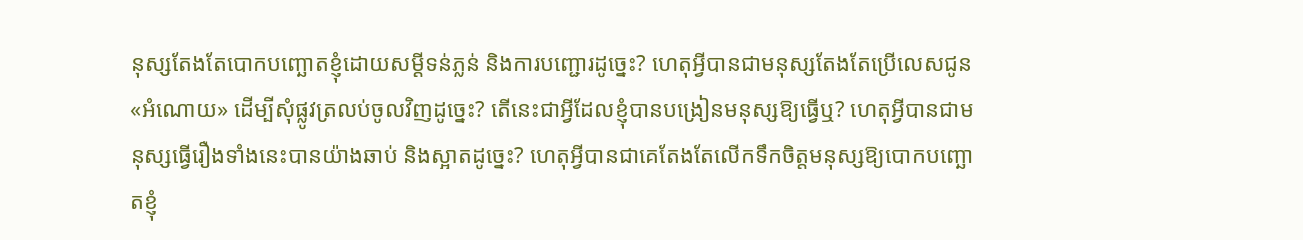នុស្សតែងតែបោកបញ្ឆោតខ្ញុំដោយសម្ដីទន់ភ្លន់ និងការបញ្ជោរដូច្នេះ? ហេតុអ្វីបានជាមនុស្សតែងតែប្រើលេសជូន «អំណោយ» ដើម្បីសុំផ្លូវត្រលប់ចូលវិញដូច្នេះ? តើនេះជាអ្វីដែលខ្ញុំបានបង្រៀនមនុស្សឱ្យធ្វើឬ? ហេតុអ្វីបានជាមនុស្សធ្វើរឿងទាំងនេះបានយ៉ាងឆាប់ និងស្អាតដូច្នេះ? ហេតុអ្វីបានជាគេតែងតែលើកទឹកចិត្តមនុស្សឱ្យបោកបញ្ឆោតខ្ញុំ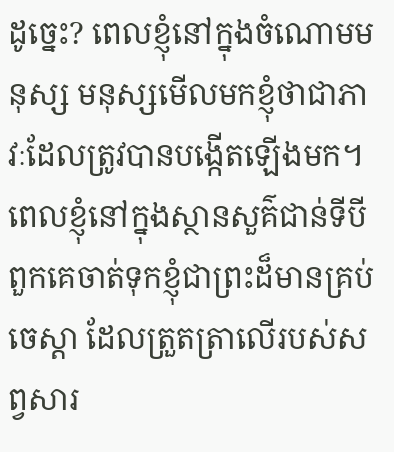ដូច្នេះ? ពេលខ្ញុំនៅក្នុងចំណោមមនុស្ស មនុស្សមើលមកខ្ញុំថាជាភាវៈដែលត្រូវបានបង្កើតឡើងមក។ ពេលខ្ញុំនៅក្នុងស្ថានសួគ៌ជាន់ទីបី ពួកគេចាត់ទុកខ្ញុំជាព្រះដ៏មានគ្រប់ចេស្ដា ដែលត្រួតត្រាលើរបស់សព្វសារ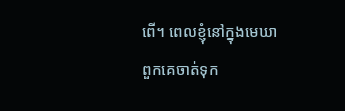ពើ។ ពេលខ្ញុំនៅក្នុងមេឃា ពួកគេចាត់ទុក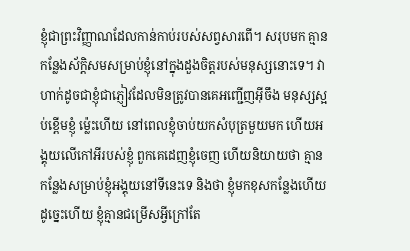ខ្ញុំជាព្រះវិញ្ញាណដែលកាន់កាប់របស់សព្វសារពើ។ សរុបមក គ្មានកន្លែងស័ក្តិសមសម្រាប់ខ្ញុំនៅក្នុងដួងចិត្តរបស់មនុស្សនោះទេ។ វាហាក់ដូចជាខ្ញុំជាភ្ញៀវដែលមិនត្រូវបានគេអញ្ជើញអ៊ីចឹង មនុស្សស្អប់ខ្ពើមខ្ញុំ ម្ល៉េះហើយ នៅពេលខ្ញុំចាប់យកសំបុត្រមួយមក ហើយអង្គុយលើកៅអីរបស់ខ្ញុំ ពួកគេដេញខ្ញុំចេញ ហើយនិយាយថា គ្មានកន្លែងសម្រាប់ខ្ញុំអង្គុយនៅទីនេះទេ និងថា ខ្ញុំមកខុសកន្លែងហើយ ដូច្នេះហើយ ខ្ញុំគ្មានជម្រើសអ្វីក្រៅតែ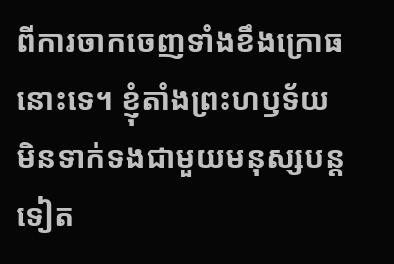ពីការចាកចេញទាំងខឹងក្រោធនោះទេ។ ខ្ញុំតាំងព្រះហឫទ័យមិនទាក់ទងជាមួយមនុស្សបន្តទៀត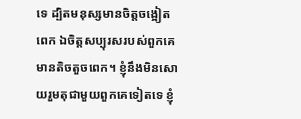ទេ ដ្បិតមនុស្សមានចិត្តចង្អៀតពេក ឯចិត្តសប្បុរសរបស់ពួកគេមានតិចតួចពេក។ ខ្ញុំនឹងមិនសោយរួមតុជាមួយពួកគេទៀតទេ ខ្ញុំ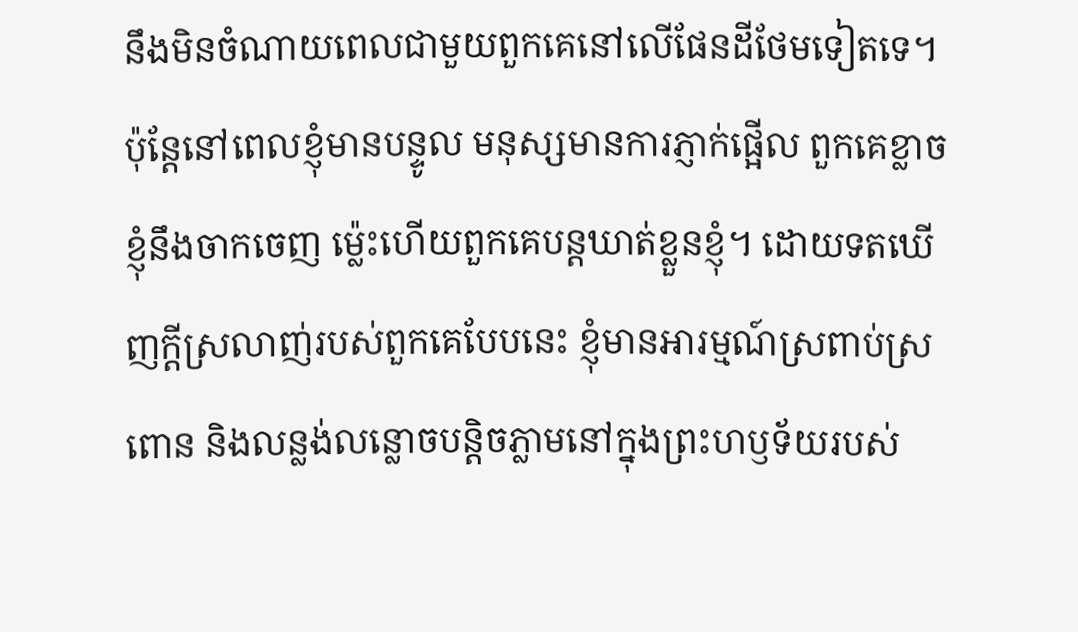នឹងមិនចំណាយពេលជាមួយពួកគេនៅលើផែនដីថែមទៀតទេ។ ប៉ុន្តែនៅពេលខ្ញុំមានបន្ទូល មនុស្សមានការភ្ញាក់ផ្អើល ពួកគេខ្លាចខ្ញុំនឹងចាកចេញ ម្ល៉េះហើយពួកគេបន្តឃាត់ខ្លួនខ្ញុំ។ ដោយទតឃើញក្ដីស្រលាញ់របស់ពួកគេបែបនេះ ខ្ញុំមានអារម្មណ៍ស្រពាប់ស្រពោន និងលន្លង់លន្លោចបន្តិចភ្លាមនៅក្នុងព្រះហឫទ័យរបស់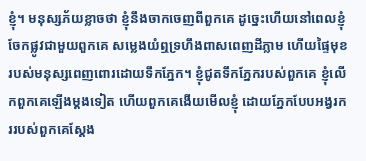ខ្ញុំ។ មនុស្សភ័យខ្លាចថា ខ្ញុំនឹងចាកចេញពីពួកគេ ដូច្នេះហើយនៅពេលខ្ញុំចែកផ្លូវជាមួយពួកគេ សម្លេងយំឮទ្រហឹងពាសពេញដីភ្លាម ហើយផ្ទៃមុខរបស់មនុស្សពេញពោរដោយទឹកភ្នែក។ ខ្ញុំជូតទឹកភ្នែករបស់ពួកគេ ខ្ញុំលើកពួកគេឡើងម្ដងទៀត ហើយពួកគេងើយមើលខ្ញុំ ដោយភ្នែកបែបអង្វរកររបស់ពួកគេស្ដែង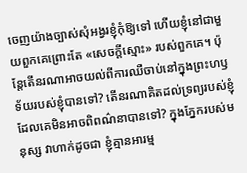ចេញយ៉ាងច្បាស់សុំអង្វរខ្ញុំកុំឱ្យទៅ ហើយខ្ញុំនៅជាមួយពួកគេព្រោះតែ «សេចក្ដីស្មោះ» របស់ពួកគេ។ ប៉ុន្តែតើនរណាអាចយល់ពីការឈឺចាប់នៅក្នុងព្រះហឫទ័យរបស់ខ្ញុំបានទៅ? តើនរណាគិតដល់ទ្រព្យរបស់ខ្ញុំដែលគេមិនអាចពិពណ៌នាបានទៅ? ក្នុងភ្នែករបស់មនុស្ស វាហាក់ដូចជា ខ្ញុំគ្មានអារម្ម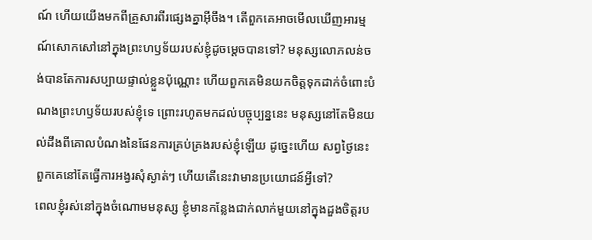ណ៍ ហើយយើងមកពីគ្រួសារពីរផ្សេងគ្នាអ៊ីចឹង។ តើពួកគេអាចមើលឃើញអារម្មណ៍សោកសៅនៅក្នុងព្រះហឫទ័យរបស់ខ្ញុំដូចម្ដេចបានទៅ? មនុស្សលោភលន់ចង់បានតែការសប្បាយផ្ទាល់ខ្លួនប៉ុណ្ណោះ ហើយពួកគេមិនយកចិត្តទុកដាក់ចំពោះបំណងព្រះហឫទ័យរបស់ខ្ញុំទេ ព្រោះរហូតមកដល់បច្ចុប្បន្ននេះ មនុស្សនៅតែមិនយល់ដឹងពីគោលបំណងនៃផែនការគ្រប់គ្រងរបស់ខ្ញុំឡើយ ដូច្នេះហើយ សព្វថ្ងៃនេះពួកគេនៅតែធ្វើការអង្វរសុំស្ងាត់ៗ ហើយតើនេះវាមានប្រយោជន៍អ្វីទៅ?
ពេលខ្ញុំរស់នៅក្នុងចំណោមមនុស្ស ខ្ញុំមានកន្លែងជាក់លាក់មួយនៅក្នុងដួងចិត្តរប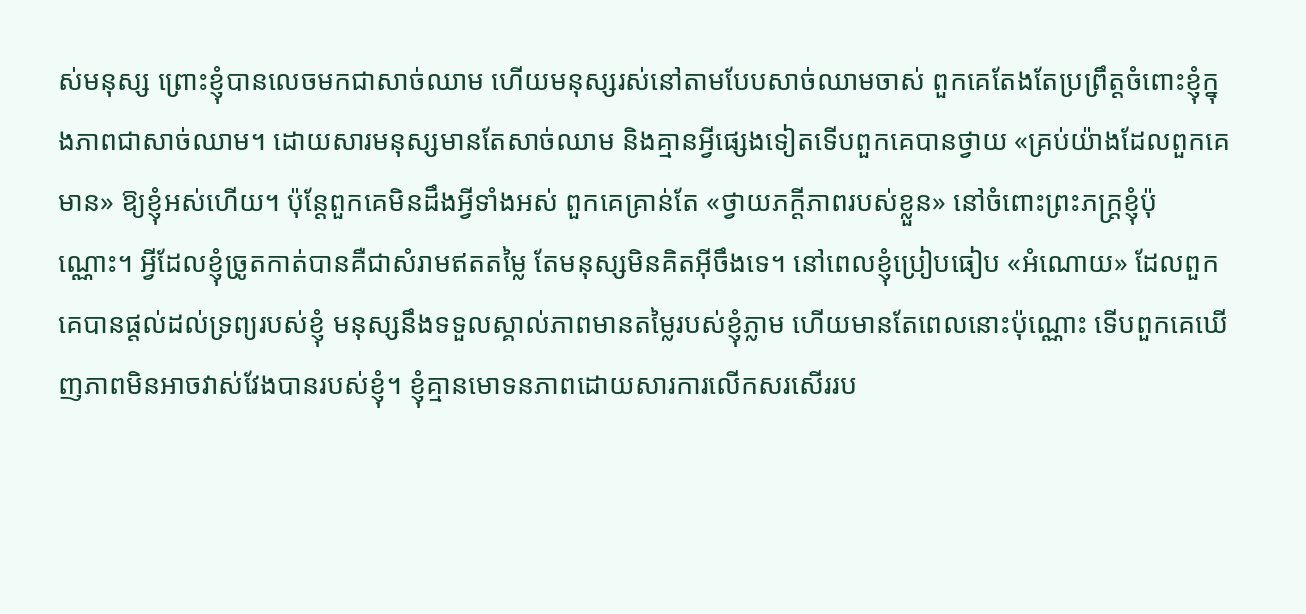ស់មនុស្ស ព្រោះខ្ញុំបានលេចមកជាសាច់ឈាម ហើយមនុស្សរស់នៅតាមបែបសាច់ឈាមចាស់ ពួកគេតែងតែប្រព្រឹត្ដចំពោះខ្ញុំក្នុងភាពជាសាច់ឈាម។ ដោយសារមនុស្សមានតែសាច់ឈាម និងគ្មានអ្វីផ្សេងទៀតទើបពួកគេបានថ្វាយ «គ្រប់យ៉ាងដែលពួកគេមាន» ឱ្យខ្ញុំអស់ហើយ។ ប៉ុន្តែពួកគេមិនដឹងអ្វីទាំងអស់ ពួកគេគ្រាន់តែ «ថ្វាយភក្ដីភាពរបស់ខ្លួន» នៅចំពោះព្រះភក្ត្រខ្ញុំប៉ុណ្ណោះ។ អ្វីដែលខ្ញុំច្រូតកាត់បានគឺជាសំរាមឥតតម្លៃ តែមនុស្សមិនគិតអ៊ីចឹងទេ។ នៅពេលខ្ញុំប្រៀបធៀប «អំណោយ» ដែលពួកគេបានផ្ដល់ដល់ទ្រព្យរបស់ខ្ញុំ មនុស្សនឹងទទួលស្គាល់ភាពមានតម្លៃរបស់ខ្ញុំភ្លាម ហើយមានតែពេលនោះប៉ុណ្ណោះ ទើបពួកគេឃើញភាពមិនអាចវាស់វែងបានរបស់ខ្ញុំ។ ខ្ញុំគ្មានមោទនភាពដោយសារការលើកសរសើររប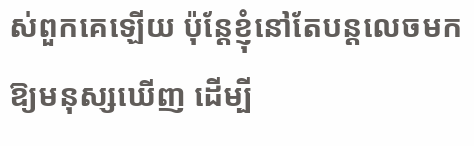ស់ពួកគេឡើយ ប៉ុន្តែខ្ញុំនៅតែបន្តលេចមកឱ្យមនុស្សឃើញ ដើម្បី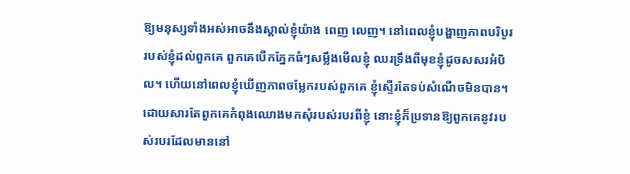ឱ្យមនុស្សទាំងអស់អាចនឹងស្គាល់ខ្ញុំយ៉ាង ពេញ លេញ។ នៅពេលខ្ញុំបង្ហាញភាពបរិបូររបស់ខ្ញុំដល់ពួកគេ ពួកគេបើកភ្នែកធំៗសម្លឹងមើលខ្ញុំ ឈរទ្រឹងពីមុខខ្ញុំដូចសសរអំបិល។ ហើយនៅពេលខ្ញុំឃើញភាពចម្លែករបស់ពួកគេ ខ្ញុំស្ទើរតែទប់សំណើចមិនបាន។ ដោយសារតែពួកគេកំពុងឈោងមកសុំរបស់របរពីខ្ញុំ នោះខ្ញុំក៏ប្រទានឱ្យពួកគេនូវរបស់របរដែលមាននៅ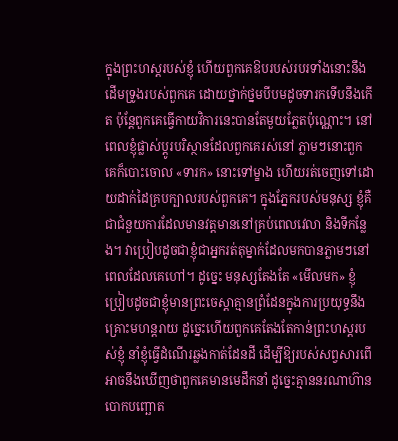ក្នុងព្រះហស្តរបស់ខ្ញុំ ហើយពួកគេឱបរបស់របរទាំងនោះនឹងដើមទ្រូងរបស់ពួកគេ ដោយថ្នាក់ថ្នមបីបមដូចទារកទើបនឹងកើត ប៉ុន្តែពួកគេធ្វើកាយវិការនេះបានតែមួយភ្លែតប៉ុណ្ណោះ។ នៅពេលខ្ញុំផ្លាស់ប្ដូរបរិស្ថានដែលពួកគេរស់នៅ ភ្លាមៗនោះពួកគេក៏បោះចោល «ទារក» នោះទៅម្ខាង ហើយរត់ចេញទៅដោយដាក់ដៃគ្របក្បាលរបស់ពួកគេ។ ក្នុងភ្នែករបស់មនុស្ស ខ្ញុំគឺជាជំនួយការដែលមានវត្តមាននៅគ្រប់ពេលវេលា និងទីកន្លែង។ វាប្រៀបដូចជាខ្ញុំជាអ្នករត់តុម្នាក់ដែលមកបានភ្លាមៗនៅពេលដែលគេហៅ។ ដូច្នេះ មនុស្សតែងតែ «មើលមក» ខ្ញុំ ប្រៀបដូចជាខ្ញុំមានព្រះចេស្ដាគ្មានព្រំដែនក្នុងការប្រយុទ្ធនឹងគ្រោះមហន្តរាយ ដូច្នេះហើយពួកគេតែងតែកាន់ព្រះហស្តរបស់ខ្ញុំ នាំខ្ញុំធ្វើដំណើរឆ្លងកាត់ដែនដី ដើម្បីឱ្យរបស់សព្វសារពើអាចនឹងឃើញថាពួកគេមានមេដឹកនាំ ដូច្នេះគ្មាននរណាហ៊ានបោកបញ្ឆោត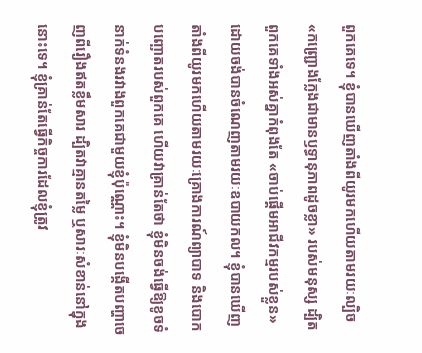ពួកគេទេ។ ខ្ញុំបានឃើញតាំងពីយូរមកហើយតាមរយៈល្បិច «កញ្ជ្រោងក្លែងជាមានឫទ្ធានុភាពដូចខ្លា» របស់មនុស្ស ដ្បិតពួកគេទាំងអស់គ្នាកំពុងតែ «ចាប់ផ្ដើមអាជីវកម្មរបស់ខ្លួន» ដោយចង់បានចំណេញតាមរយៈឧបាយកល។ ខ្ញុំបានឃើញតាំងពីយូរមកហើយតាមរយៈគ្រោងការណ៍ព្យាបាទ និងបោកបញ្ឆោតរបស់ពួកគេ ហើយវាគ្រាន់តែថា ខ្ញុំមិនចង់ធ្វើឱ្យខូចទំនាក់ទំនងរវាងពួកគេជាមួយខ្ញុំប៉ុណ្ណោះ។ ខ្ញុំមិនបង្កើតបញ្ហាចេញពីរឿងឥតខ្លឹមសារ ដ្បិតវាគ្មានតម្លៃ ឬសារៈសំខាន់នៅក្នុងនោះទេ។ ខ្ញុំគ្រាន់តែធ្វើកិច្ចការដែលខ្ញុំត្រូវ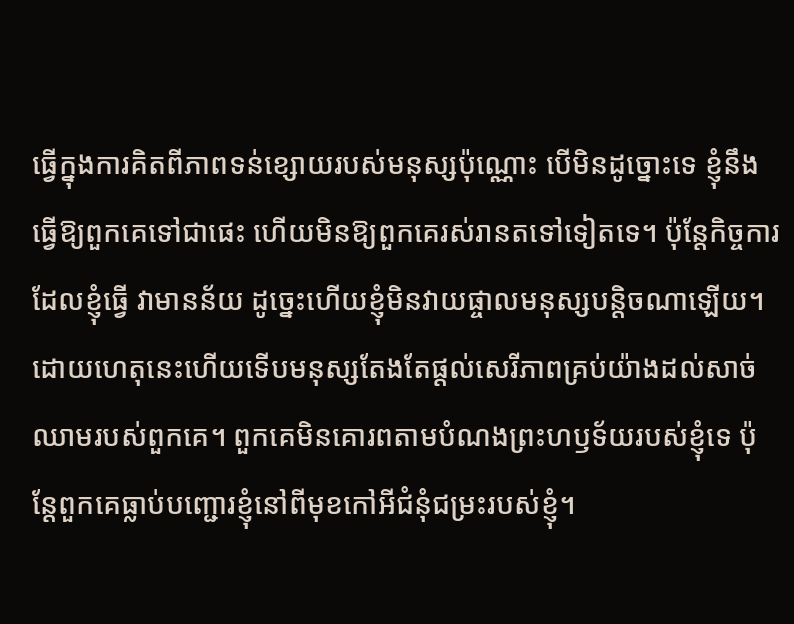ធ្វើក្នុងការគិតពីភាពទន់ខ្សោយរបស់មនុស្សប៉ុណ្ណោះ បើមិនដូច្នោះទេ ខ្ញុំនឹងធ្វើឱ្យពួកគេទៅជាផេះ ហើយមិនឱ្យពួកគេរស់រានតទៅទៀតទេ។ ប៉ុន្តែកិច្ចការដែលខ្ញុំធ្វើ វាមានន័យ ដូច្នេះហើយខ្ញុំមិនវាយផ្ចាលមនុស្សបន្តិចណាឡើយ។ ដោយហេតុនេះហើយទើបមនុស្សតែងតែផ្ដល់សេរីភាពគ្រប់យ៉ាងដល់សាច់ឈាមរបស់ពួកគេ។ ពួកគេមិនគោរពតាមបំណងព្រះហឫទ័យរបស់ខ្ញុំទេ ប៉ុន្តែពួកគេធ្លាប់បញ្ជោរខ្ញុំនៅពីមុខកៅអីជំនុំជម្រះរបស់ខ្ញុំ។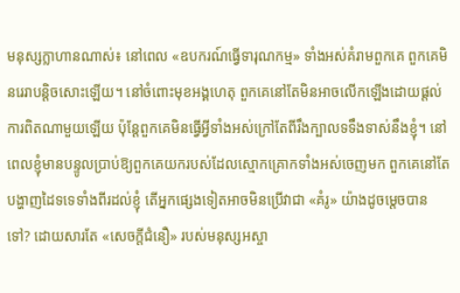មនុស្សក្លាហានណាស់៖ នៅពេល «ឧបករណ៍ធ្វើទារុណកម្ម» ទាំងអស់គំរាមពួកគេ ពួកគេមិនរេរាបន្តិចសោះឡើយ។ នៅចំពោះមុខអង្គហេតុ ពួកគេនៅតែមិនអាចលើកឡើងដោយផ្ដល់ការពិតណាមួយឡើយ ប៉ុន្តែពួកគេមិនធ្វើអ្វីទាំងអស់ក្រៅតែពីរឹងក្បាលទទឹងទាស់នឹងខ្ញុំ។ នៅពេលខ្ញុំមានបន្ទូលប្រាប់ឱ្យពួកគេយករបស់ដែលស្មោកគ្រោកទាំងអស់ចេញមក ពួកគេនៅតែបង្ហាញដៃទទេទាំងពីរដល់ខ្ញុំ តើអ្នកផ្សេងទៀតអាចមិនប្រើវាជា «គំរូ» យ៉ាងដូចម្ដេចបានទៅ? ដោយសារតែ «សេចក្ដីជំនឿ» របស់មនុស្សអស្ចា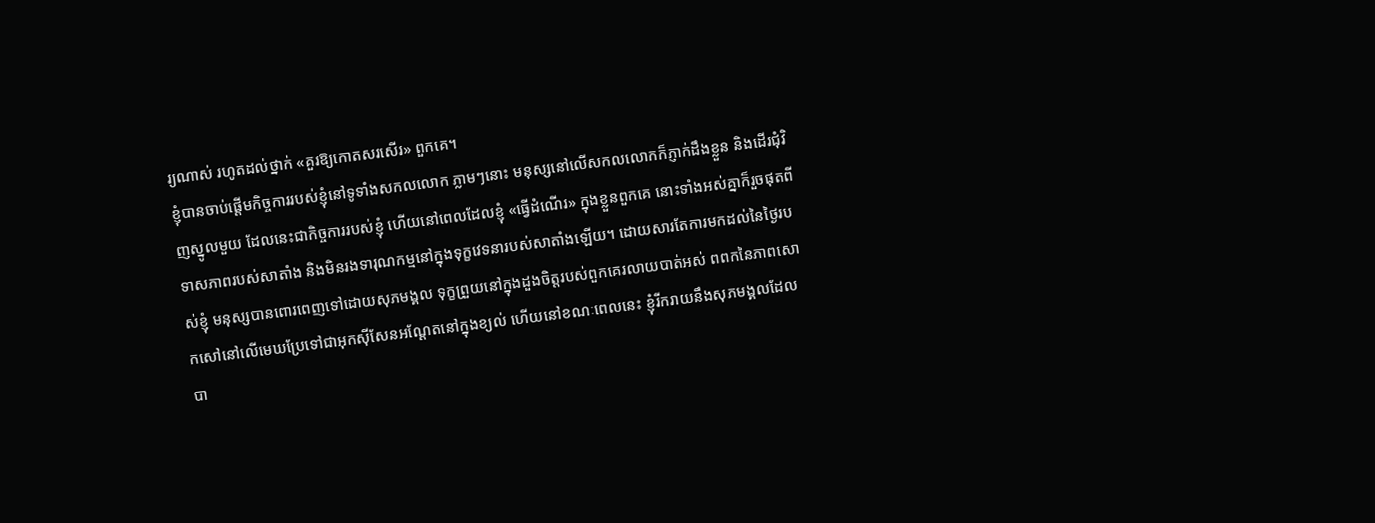រ្យណាស់ រហូតដល់ថ្នាក់ «គួរឱ្យកោតសរសើរ» ពួកគេ។
ខ្ញុំបានចាប់ផ្ដើមកិច្ចការរបស់ខ្ញុំនៅទូទាំងសកលលោក ភ្លាមៗនោះ មនុស្សនៅលើសកលលោកក៏ភ្ញាក់ដឹងខ្លួន និងដើរជុំវិញស្នូលមួយ ដែលនេះជាកិច្ចការរបស់ខ្ញុំ ហើយនៅពេលដែលខ្ញុំ «ធ្វើដំណើរ» ក្នុងខ្លួនពួកគេ នោះទាំងអស់គ្នាក៏រួចផុតពីទាសភាពរបស់សាតាំង និងមិនរងទារុណកម្មនៅក្នុងទុក្ខវេទនារបស់សាតាំងឡើយ។ ដោយសារតែការមកដល់នៃថ្ងៃរបស់ខ្ញុំ មនុស្សបានពោរពេញទៅដោយសុភមង្គល ទុក្ខព្រួយនៅក្នុងដួងចិត្តរបស់ពួកគេរលាយបាត់អស់ ពពកនៃភាពសោកសៅនៅលើមេឃប្រែទៅជាអុកស៊ីសែនអណ្តែតនៅក្នុងខ្យល់ ហើយនៅខណៈពេលនេះ ខ្ញុំរីករាយនឹងសុភមង្គលដែលបា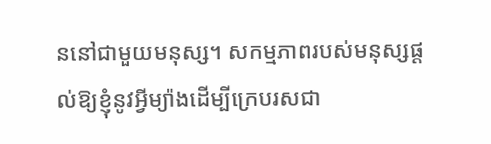ននៅជាមួយមនុស្ស។ សកម្មភាពរបស់មនុស្សផ្ដល់ឱ្យខ្ញុំនូវអ្វីម្យ៉ាងដើម្បីក្រេបរសជា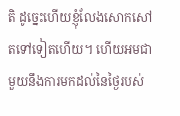តិ ដូច្នេះហើយខ្ញុំលែងសោកសៅតទៅទៀតហើយ។ ហើយអមជាមួយនឹងការមកដល់នៃថ្ងៃរបស់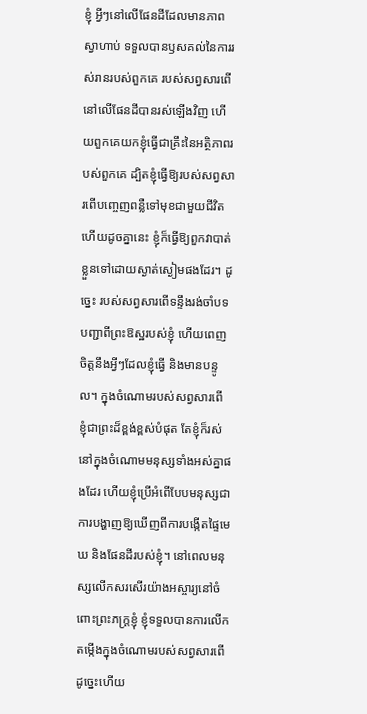ខ្ញុំ អ្វីៗនៅលើផែនដីដែលមានភាពស្វាហាប់ ទទួលបានឫសគល់នៃការរស់រានរបស់ពួកគេ របស់សព្វសារពើនៅលើផែនដីបានរស់ឡើងវិញ ហើយពួកគេយកខ្ញុំធ្វើជាគ្រឹះនៃអត្ថិភាពរបស់ពួកគេ ដ្បិតខ្ញុំធ្វើឱ្យរបស់សព្វសារពើបញ្ចេញពន្លឺទៅមុខជាមួយជីវិត ហើយដូចគ្នានេះ ខ្ញុំក៏ធ្វើឱ្យពួកវាបាត់ខ្លួនទៅដោយស្ងាត់ស្ងៀមផងដែរ។ ដូច្នេះ របស់សព្វសារពើទន្ទឹងរង់ចាំបទបញ្ជាពីព្រះឱស្ឋរបស់ខ្ញុំ ហើយពេញចិត្តនឹងអ្វីៗដែលខ្ញុំធ្វើ និងមានបន្ទូល។ ក្នុងចំណោមរបស់សព្វសារពើ ខ្ញុំជាព្រះដ៏ខ្ពង់ខ្ពស់បំផុត តែខ្ញុំក៏រស់នៅក្នុងចំណោមមនុស្សទាំងអស់គ្នាផងដែរ ហើយខ្ញុំប្រើអំពើបែបមនុស្សជាការបង្ហាញឱ្យឃើញពីការបង្កើតផ្ទៃមេឃ និងផែនដីរបស់ខ្ញុំ។ នៅពេលមនុស្សលើកសរសើរយ៉ាងអស្ចារ្យនៅចំពោះព្រះភក្ត្រខ្ញុំ ខ្ញុំទទួលបានការលើកតម្កើងក្នុងចំណោមរបស់សព្វសារពើ ដូច្នេះហើយ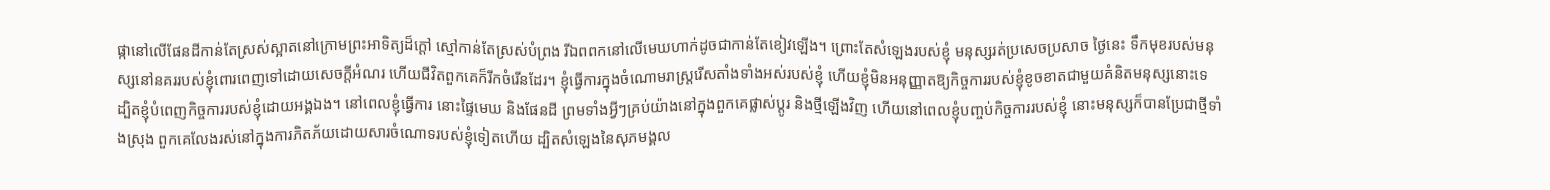ផ្កានៅលើផែនដីកាន់តែស្រស់ស្អាតនៅក្រោមព្រះអាទិត្យដ៏ក្ដៅ ស្មៅកាន់តែស្រស់បំព្រង រីឯពពកនៅលើមេឃហាក់ដូចជាកាន់តែខៀវឡើង។ ព្រោះតែសំឡេងរបស់ខ្ញុំ មនុស្សរត់ប្រសេចប្រសាច ថ្ងៃនេះ ទឹកមុខរបស់មនុស្សនៅនគររបស់ខ្ញុំពោរពេញទៅដោយសេចក្តីអំណរ ហើយជីវិតពួកគេក៏រីកចំរើនដែរ។ ខ្ញុំធ្វើការក្នុងចំណោមរាស្ត្ររើសតាំងទាំងអស់របស់ខ្ញុំ ហើយខ្ញុំមិនអនុញ្ញាតឱ្យកិច្ចការរបស់ខ្ញុំខូចខាតជាមួយគំនិតមនុស្សនោះទេ ដ្បិតខ្ញុំបំពេញកិច្ចការរបស់ខ្ញុំដោយអង្គឯង។ នៅពេលខ្ញុំធ្វើការ នោះផ្ទៃមេឃ និងផែនដី ព្រមទាំងអ្វីៗគ្រប់យ៉ាងនៅក្នុងពួកគេផ្លាស់ប្ដូរ និងថ្មីឡើងវិញ ហើយនៅពេលខ្ញុំបញ្ចប់កិច្ចការរបស់ខ្ញុំ នោះមនុស្សក៏បានប្រែជាថ្មីទាំងស្រុង ពួកគេលែងរស់នៅក្នុងការភិតភ័យដោយសារចំណោទរបស់ខ្ញុំទៀតហើយ ដ្បិតសំឡេងនៃសុភមង្គល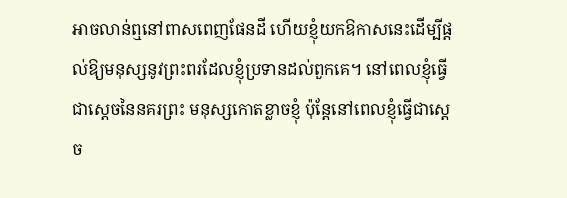អាចលាន់ឮនៅពាសពេញផែនដី ហើយខ្ញុំយកឱកាសនេះដើម្បីផ្ដល់ឱ្យមនុស្សនូវព្រះពរដែលខ្ញុំប្រទានដល់ពួកគេ។ នៅពេលខ្ញុំធ្វើជាស្ដេចនៃនគរព្រះ មនុស្សកោតខ្លាចខ្ញុំ ប៉ុន្តែនៅពេលខ្ញុំធ្វើជាស្ដេច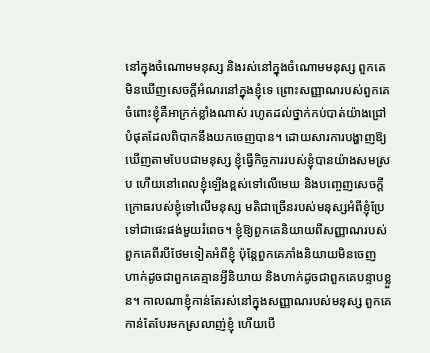នៅក្នុងចំណោមមនុស្ស និងរស់នៅក្នុងចំណោមមនុស្ស ពួកគេមិនឃើញសេចក្ដីអំណរនៅក្នុងខ្ញុំទេ ព្រោះសញ្ញាណរបស់ពួកគេចំពោះខ្ញុំគឺអាក្រក់ខ្លាំងណាស់ រហូតដល់ថ្នាក់កប់បាត់យ៉ាងជ្រៅបំផុតដែលពិបាកនឹងយកចេញបាន។ ដោយសារការបង្ហាញឱ្យឃើញតាមបែបជាមនុស្ស ខ្ញុំធ្វើកិច្ចការរបស់ខ្ញុំបានយ៉ាងសមស្រប ហើយនៅពេលខ្ញុំឡើងខ្ពស់ទៅលើមេឃ និងបញ្ចេញសេចក្ដីក្រោធរបស់ខ្ញុំទៅលើមនុស្ស មតិជាច្រើនរបស់មនុស្សអំពីខ្ញុំប្រែទៅជាផេះផង់មួយរំពេច។ ខ្ញុំឱ្យពួកគេនិយាយពីសញ្ញាណរបស់ពួកគេពីរបីថែមទៀតអំពីខ្ញុំ ប៉ុន្តែពួកគេភាំងនិយាយមិនចេញ ហាក់ដូចជាពួកគេគ្មានអ្វីនិយាយ និងហាក់ដូចជាពួកគេបន្ទាបខ្លួន។ កាលណាខ្ញុំកាន់តែរស់នៅក្នុងសញ្ញាណរបស់មនុស្ស ពួកគេកាន់តែបែរមកស្រលាញ់ខ្ញុំ ហើយបើ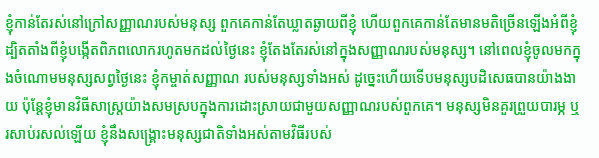ខ្ញុំកាន់តែរស់នៅក្រៅសញ្ញាណរបស់មនុស្ស ពួកគេកាន់តែឃ្លាតឆ្ងាយពីខ្ញុំ ហើយពួកគេកាន់តែមានមតិច្រើនឡើងអំពីខ្ញុំ ដ្បិតតាំងពីខ្ញុំបង្កើតពិភពលោករហូតមកដល់ថ្ងៃនេះ ខ្ញុំតែងតែរស់នៅក្នុងសញ្ញាណរបស់មនុស្ស។ នៅពេលខ្ញុំចូលមកក្នុងចំណោមមនុស្សសព្វថ្ងៃនេះ ខ្ញុំកម្ចាត់សញ្ញាណ របស់មនុស្សទាំងអស់ ដូច្នេះហើយទើបមនុស្សបដិសេធបានយ៉ាងងាយ ប៉ុន្តែខ្ញុំមានវិធីសាស្ត្រយ៉ាងសមស្របក្នុងការដោះស្រាយជាមួយសញ្ញាណរបស់ពួកគេ។ មនុស្សមិនគួរព្រួយបារម្ភ ឬរសាប់រសល់ឡើយ ខ្ញុំនឹងសង្គ្រោះមនុស្សជាតិទាំងអស់តាមវិធីរបស់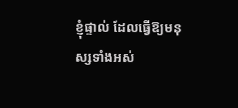ខ្ញុំផ្ទាល់ ដែលធ្វើឱ្យមនុស្សទាំងអស់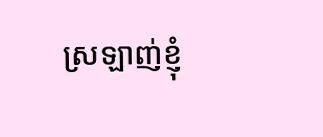ស្រឡាញ់ខ្ញុំ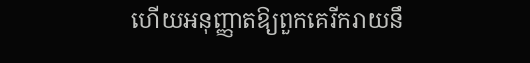ហើយអនុញ្ញាតឱ្យពួកគេរីករាយនឹ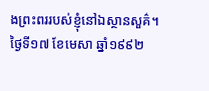ងព្រះពររបស់ខ្ញុំនៅឯស្ថានសួគ៌។
ថ្ងៃទី១៧ ខែមេសា ឆ្នាំ១៩៩២